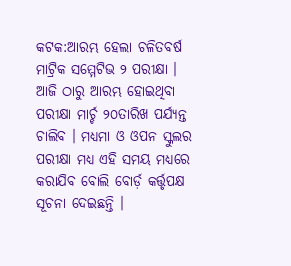କଟକ:ଆରମ୍ଭ ହେଲା ଚଳିତବର୍ଷ ମାଟ୍ରିକ ସମ୍ମେଟିଭ ୨ ପରୀକ୍ଷା । ଆଜି ଠାରୁ ଆରମ୍ଭ ହୋଇଥିବା ପରୀକ୍ଷା ମାର୍ଚ୍ଚ ୨୦ତାରିଖ ପର୍ଯ୍ୟନ୍ତ ଚାଲିବ । ମଧ୍ୟମା ଓ ଓପନ ସ୍କୁଲର ପରୀକ୍ଷା ମଧ୍ୟ ଏହି ସମୟ ମଧ୍ୟରେ କରାଯିବ ବୋଲି ବୋର୍ଡ଼ କର୍ତ୍ତୃପକ୍ଷ ସୂଚନା ଦେଇଛନ୍ତି ।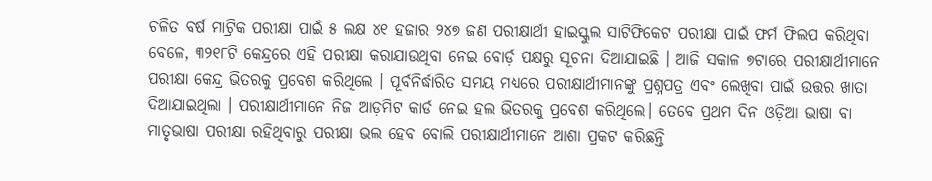ଚଳିତ ବର୍ଷ ମାଟ୍ରିକ ପରୀକ୍ଷା ପାଇଁ ୫ ଲକ୍ଷ ୪୧ ହଜାର ୨୪୭ ଜଣ ପରୀକ୍ଷାର୍ଥୀ ହାଇସ୍କୁଲ ସାଟିଫିକେଟ ପରୀକ୍ଷା ପାଇଁ ଫର୍ମ ଫିଲପ କରିଥିବା ବେଳେ, ୩୨୧୮ଟି କେନ୍ଦ୍ରରେ ଏହି ପରୀକ୍ଷା କରାଯାଉଥିବା ନେଇ ବୋର୍ଡ଼ ପକ୍ଷରୁ ସୂଚନା ଦିଆଯାଇଛି । ଆଜି ସକାଳ ୭ଟାରେ ପରୀକ୍ଷାର୍ଥୀମାନେ ପରୀକ୍ଷା କେନ୍ଦ୍ର ଭିତରକୁ ପ୍ରବେଶ କରିଥିଲେ । ପୂର୍ବନିର୍ଦ୍ଧାରିତ ସମୟ ମଧ୍ୟରେ ପରୀକ୍ଷାର୍ଥୀମାନଙ୍କୁ ପ୍ରଶ୍ନପତ୍ର ଏବଂ ଲେଖିବା ପାଇଁ ଉତ୍ତର ଖାତା ଦିଆଯାଇଥିଲା । ପରୀକ୍ଷାର୍ଥୀମାନେ ନିଜ ଆଡ଼ମିଟ କାର୍ଡ ନେଇ ହଲ ଭିତରକୁ ପ୍ରବେଶ କରିଥିଲେ। ତେବେ ପ୍ରଥମ ଦିନ ଓଡ଼ିଆ ଭାଷା ବା ମାତୃଭାଷା ପରୀକ୍ଷା ରହିଥିବାରୁ ପରୀକ୍ଷା ଭଲ ହେବ ବୋଲି ପରୀକ୍ଷାର୍ଥୀମାନେ ଆଶା ପ୍ରକଟ କରିଛନ୍ତି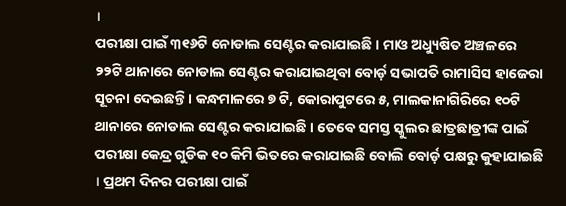।
ପରୀକ୍ଷା ପାଇଁ ୩୧୬ଟି ନୋଡାଲ ସେଣ୍ଟର କରାଯାଇଛି । ମାଓ ଅଧ୍ୟୁଷିତ ଅଞ୍ଚଳରେ ୨୨ଟି ଥାନାରେ ନୋଡାଲ ସେଣ୍ଟର କରାଯାଇଥିବା ବୋର୍ଡ଼ ସଭାପତି ରାମାସିସ ହାଜେରା ସୂଚନା ଦେଇଛନ୍ତି । କନ୍ଧମାଳରେ ୭ ଟି, କୋରାପୁଟରେ ୫, ମାଲକାନାଗିରିରେ ୧୦ଟି ଥାନାରେ ନୋଡାଲ ସେଣ୍ଟର କରାଯାଇଛି । ତେବେ ସମସ୍ତ ସ୍କୁଲର ଛାତ୍ରଛାତ୍ରୀଙ୍କ ପାଇଁ ପରୀକ୍ଷା କେନ୍ଦ୍ର ଗୁଡିକ ୧୦ କିମି ଭିତରେ କରାଯାଇଛି ବୋଲି ବୋର୍ଡ଼ ପକ୍ଷରୁ କୁହାଯାଇଛି । ପ୍ରଥମ ଦିନର ପରୀକ୍ଷା ପାଇଁ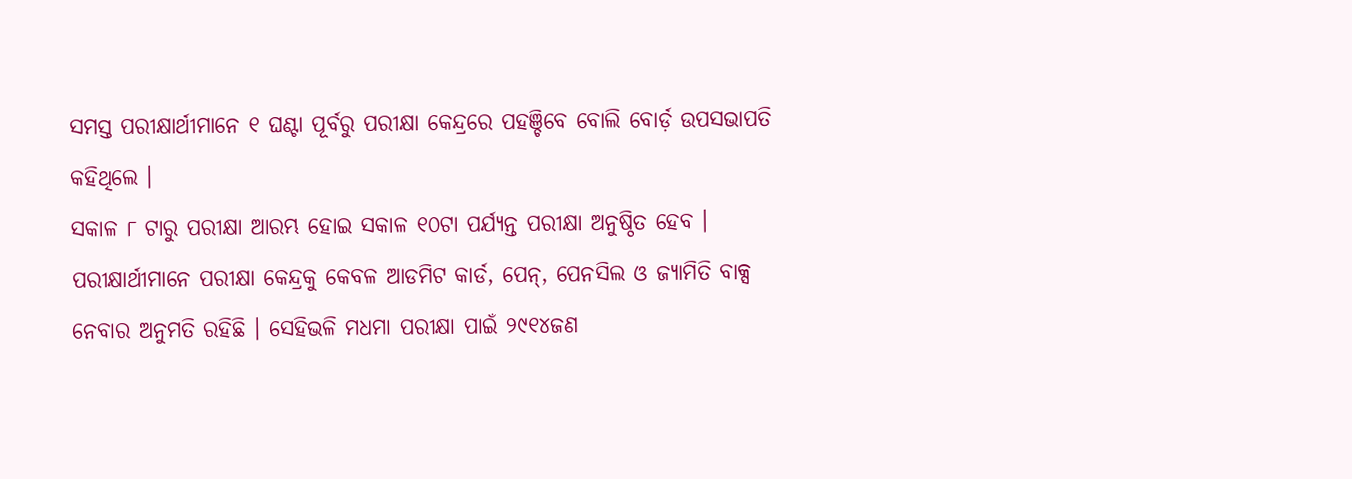ସମସ୍ତ ପରୀକ୍ଷାର୍ଥୀମାନେ ୧ ଘଣ୍ଟା ପୂର୍ବରୁ ପରୀକ୍ଷା କେନ୍ଦ୍ରରେ ପହଞ୍ଚିବେ ବୋଲି ବୋର୍ଡ଼ ଉପସଭାପତି କହିଥିଲେ ।
ସକାଳ ୮ ଟାରୁ ପରୀକ୍ଷା ଆରମ୍ଭ ହୋଇ ସକାଳ ୧୦ଟା ପର୍ଯ୍ୟନ୍ତ ପରୀକ୍ଷା ଅନୁଷ୍ଠିତ ହେବ । ପରୀକ୍ଷାର୍ଥୀମାନେ ପରୀକ୍ଷା କେନ୍ଦ୍ରକୁ କେବଳ ଆଡମିଟ କାର୍ଡ, ପେନ୍, ପେନସିଲ ଓ ଜ୍ୟାମିତି ବାକ୍ସ ନେବାର ଅନୁମତି ରହିଛି । ସେହିଭଳି ମଧମା ପରୀକ୍ଷା ପାଇଁ ୨୯୧୪ଜଣ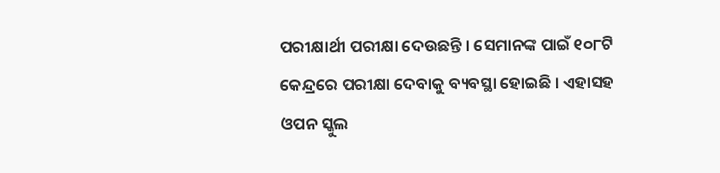ପରୀକ୍ଷାର୍ଥୀ ପରୀକ୍ଷା ଦେଉଛନ୍ତି । ସେମାନଙ୍କ ପାଇଁ ୧୦୮ଟି କେନ୍ଦ୍ରରେ ପରୀକ୍ଷା ଦେବାକୁ ବ୍ୟବସ୍ଥା ହୋଇଛି । ଏହାସହ ଓପନ ସ୍କୁଲ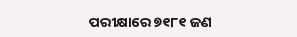ପରୀକ୍ଷାରେ ୭୧୮୧ ଜଣ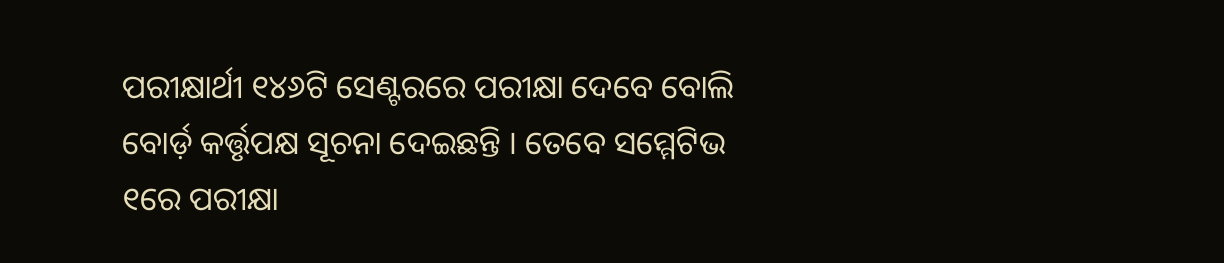ପରୀକ୍ଷାର୍ଥୀ ୧୪୬ଟି ସେଣ୍ଟରରେ ପରୀକ୍ଷା ଦେବେ ବୋଲି ବୋର୍ଡ଼ କର୍ତ୍ତୃପକ୍ଷ ସୂଚନା ଦେଇଛନ୍ତି । ତେବେ ସମ୍ମେଟିଭ ୧ରେ ପରୀକ୍ଷା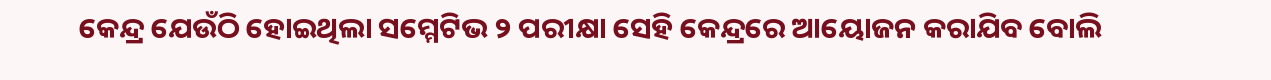କେନ୍ଦ୍ର ଯେଉଁଠି ହୋଇଥିଲା ସମ୍ମେଟିଭ ୨ ପରୀକ୍ଷା ସେହି କେନ୍ଦ୍ରରେ ଆୟୋଜନ କରାଯିବ ବୋଲି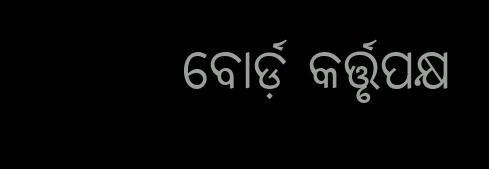ବୋର୍ଡ଼ କର୍ତ୍ତୃପକ୍ଷ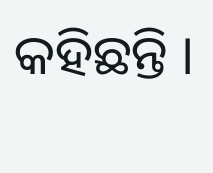କହିଛନ୍ତି ।